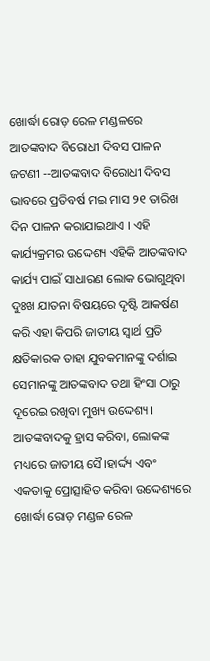ଖୋର୍ଦ୍ଧା ରୋଡ଼ ରେଳ ମଣ୍ଡଳରେ ଆତଙ୍କବାଦ ବିରୋଧୀ ଦିବସ ପାଳନ
ଜଟଣୀ --ଆତଙ୍କବାଦ ବିରୋଧୀ ଦିବସ ଭାବରେ ପ୍ରତିବର୍ଷ ମଇ ମାସ ୨୧ ତାରିଖ ଦିନ ପାଳନ କରାଯାଇଥାଏ । ଏହି କାର୍ଯ୍ୟକ୍ରମର ଉଦ୍ଦେଶ୍ୟ ଏହିକି ଆତଙ୍କବାଦ କାର୍ଯ୍ୟ ପାଇଁ ସାଧାରଣ ଲୋକ ଭୋଗୁଥିବା ଦୁଃଖ ଯାତନା ବିଷୟରେ ଦୃଷ୍ଟି ଆକର୍ଷଣ କରି ଏହା କିପରି ଜାତୀୟ ସ୍ୱାର୍ଥ ପ୍ରତି କ୍ଷତିକାରକ ତାହା ଯୁବକମାନଙ୍କୁ ଦର୍ଶାଇ ସେମାନଙ୍କୁ ଆତଙ୍କବାଦ ତଥା ହିଂସା ଠାରୁ ଦୂରେଇ ରଖିବା ମୁଖ୍ୟ ଉଦ୍ଦେଶ୍ୟ। ଆତଙ୍କବାଦକୁ ହ୍ରାସ କରିବା, ଲୋକଙ୍କ ମଧ୍ୟରେ ଜାତୀୟ ସୈ।ହାର୍ଦ୍ଦ୍ୟ ଏବଂ ଏକତାକୁ ପ୍ରୋତ୍ସାହିତ କରିବା ଉଦ୍ଦେଶ୍ୟରେ ଖୋର୍ଦ୍ଧା ରୋଡ଼ ମଣ୍ଡଳ ରେଳ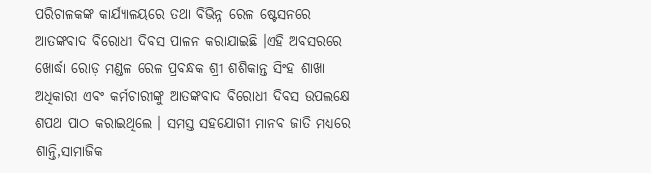ପରିଚାଳକଙ୍କ କାର୍ଯ୍ୟାଳୟରେ ତଥା ବିଭିନ୍ନ ରେଳ ଷ୍ଟେସନରେ ଆତଙ୍କବାଦ ବିରୋଧୀ ଦିବସ ପାଳନ କରାଯାଇଛି ।ଏହି ଅବସରରେ ଖୋର୍ଦ୍ଧା ରୋଡ଼ ମଣ୍ଡଳ ରେଳ ପ୍ରବନ୍ଧକ ଶ୍ରୀ ଶଶିକାନ୍ତ ସିଂହ ଶାଖା ଅଧିକାରୀ ଏବଂ କର୍ମଚାରୀଙ୍କୁ ଆତଙ୍କବାଦ ବିରୋଧୀ ଦିବସ ଉପଲକ୍ଷେ ଶପଥ ପାଠ କରାଇଥିଲେ । ସମସ୍ତ ସହଯୋଗୀ ମାନବ ଜାତି ମଧ୍ୟରେ ଶାନ୍ତି,ସାମାଜିକ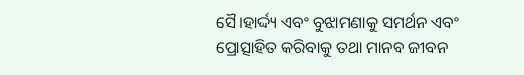ସୈ।ହାର୍ଦ୍ଦ୍ୟ ଏବଂ ବୁଝାମଣାକୁ ସମର୍ଥନ ଏବଂ ପ୍ରୋତ୍ସାହିତ କରିବାକୁ ତଥା ମାନବ ଜୀବନ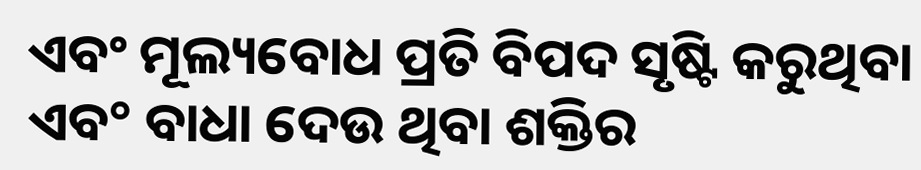ଏବଂ ମୂଲ୍ୟବୋଧ ପ୍ରତି ବିପଦ ସୃଷ୍ଟି କରୁଥିବା ଏବ° ବାଧା ଦେଉ ଥିବା ଶକ୍ତିର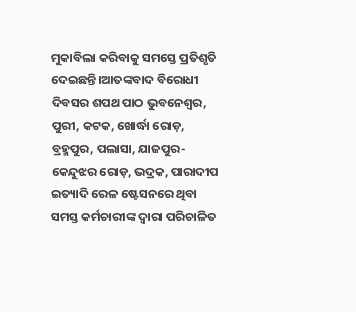ମୁକାବିଲା କରିବାକୁ ସମସ୍ତେ ପ୍ରତିଶୃତି ଦେଇଛନ୍ତି।ଆତଙ୍କବାଦ ବିରୋଧୀ ଦିବସର ଶପଥ ପାଠ ଭୁବନେଶ୍ୱର, ପୁରୀ, କଟକ, ଖୋର୍ଦ୍ଧା ରୋଡ଼, ବ୍ରହ୍ମପୁର, ପଲାସା, ଯାଜପୁର-କେନ୍ଦୁଝର ରୋଡ଼, ଭଦ୍ରକ, ପାରାଦୀପ ଇତ୍ୟାଦି ରେଳ ଷ୍ଟେସନରେ ଥିବା ସମସ୍ତ କର୍ମଚାରୀଙ୍କ ଦ୍ୱାରା ପରିଚାଳିତ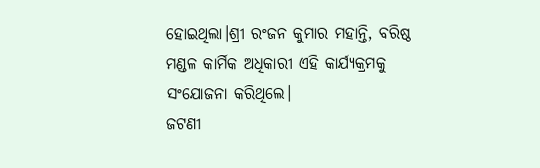ହୋଇଥିଲା।ଶ୍ରୀ ରଂଜନ କୁମାର ମହାନ୍ତି, ବରିଷ୍ଠ ମଣ୍ଡଳ କାର୍ମିକ ଅଧିକାରୀ ଏହି କାର୍ଯ୍ୟକ୍ରମକୁ ସଂଯୋଜନା କରିଥିଲେ।
ଜଟଣୀ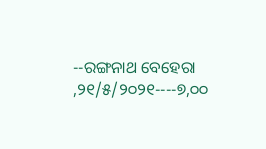--ରଙ୍ଗନାଥ ବେହେରା ,୨୧/୫/୨୦୨୧----୭,୦୦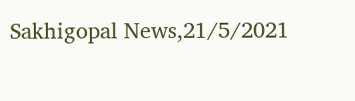Sakhigopal News,21/5/2021